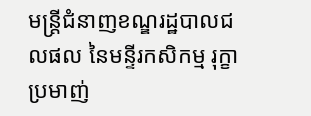មន្ត្រីជំនាញខណ្ឌរដ្ឋបាលជលផល នៃមន្ទីរកសិកម្ម រុក្ខាប្រមាញ់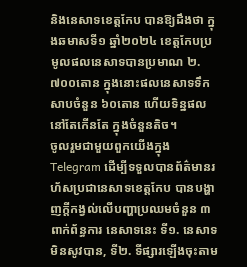និងនេសាទខេត្តកែប បានឱ្យដឹងថា ក្នុងឆមាសទី១ ឆ្នាំ២០២៤ ខេត្តកែបប្រមូលផលនេសាទបានប្រមាណ ២.៧០០តោន ក្នុងនោះផលនេសាទទឹកសាបចំនួន ៦០តោន ហើយទិន្នផលនៅតែកើនតែ ក្នុងចំនួនតិច។
ចូលរួមជាមួយពួកយើងក្នុង Telegram ដើម្បីទទួលបានព័ត៌មានរហ័សប្រជានេសាទខេត្តកែប បានបង្ហាញក្តីកង្វល់លើបញ្ហាប្រឈមចំនួន ៣ពាក់ព័ន្ធការ នេសាទនេះ ទី១. នេសាទមិនសូវបាន, ទី២. ទីផ្សារឡើងចុះតាម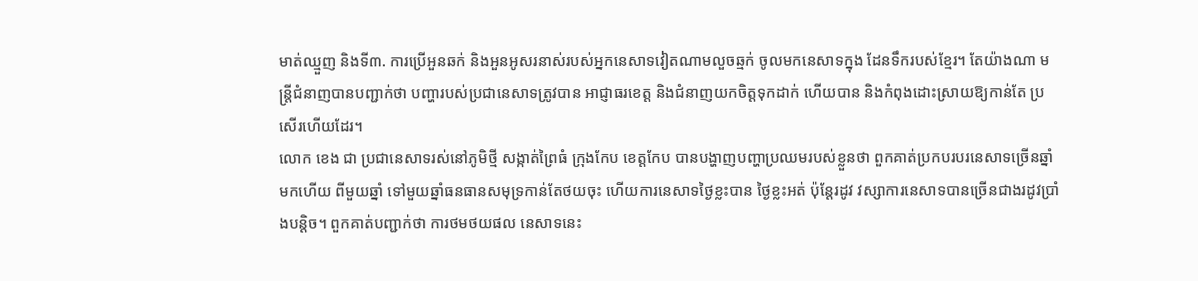មាត់ឈ្មួញ និងទី៣. ការប្រើអួនឆក់ និងអួនអូសរនាស់របស់អ្នកនេសាទវៀតណាមលួចឆ្មក់ ចូលមកនេសាទក្នុង ដែនទឹករបស់ខ្មែរ។ តែយ៉ាងណា មន្ត្រីជំនាញបានបញ្ជាក់ថា បញ្ហារបស់ប្រជានេសាទត្រូវបាន អាជ្ញាធរខេត្ត និងជំនាញយកចិត្តទុកដាក់ ហើយបាន និងកំពុងដោះស្រាយឱ្យកាន់តែ ប្រសើរហើយដែរ។
លោក ខេង ជា ប្រជានេសាទរស់នៅភូមិថ្មី សង្កាត់ព្រៃធំ ក្រុងកែប ខេត្តកែប បានបង្ហាញបញ្ហាប្រឈមរបស់ខ្លួនថា ពួកគាត់ប្រកបរបរនេសាទច្រើនឆ្នាំមកហើយ ពីមួយឆ្នាំ ទៅមួយឆ្នាំធនធានសមុទ្រកាន់តែថយចុះ ហើយការនេសាទថ្ងៃខ្លះបាន ថ្ងៃខ្លះអត់ ប៉ុន្តែរដូវ វស្សាការនេសាទបានច្រើនជាងរដូវប្រាំងបន្តិច។ ពួកគាត់បញ្ជាក់ថា ការថមថយផល នេសាទនេះ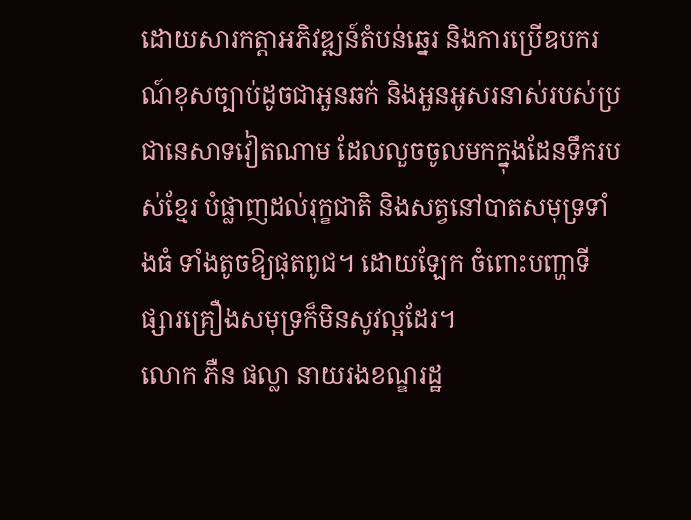ដោយសារកត្តាអភិវឌ្ឍន៍តំបន់ឆ្នេរ និងការប្រើឧបករណ៍ខុសច្បាប់ដូចជាអួនឆក់ និងអួនអូសរនាស់របស់ប្រជានេសាទវៀតណាម ដែលលួចចូលមកក្នុងដែនទឹករបស់ខ្មែរ បំផ្លាញដល់រុក្ខជាតិ និងសត្វនៅបាតសមុទ្រទាំងធំ ទាំងតូចឱ្យផុតពូជ។ ដោយឡែក ចំពោះបញ្ហាទីផ្សារគ្រឿងសមុទ្រក៏មិនសូវល្អដែរ។
លោក ភឺន ផល្លា នាយរងខណ្ឌរដ្ឋ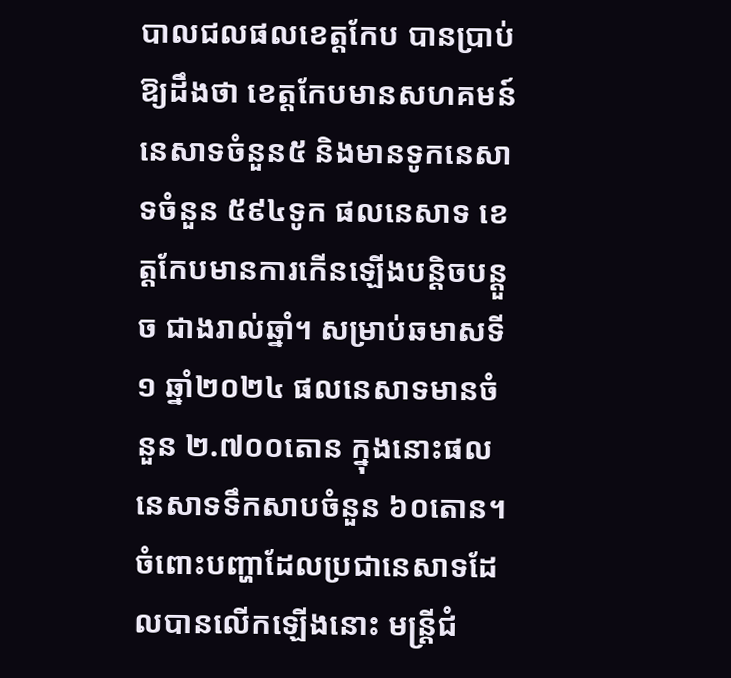បាលជលផលខេត្តកែប បានប្រាប់ឱ្យដឹងថា ខេត្តកែបមានសហគមន៍នេសាទចំនួន៥ និងមានទូកនេសាទចំនួន ៥៩៤ទូក ផលនេសាទ ខេត្តកែបមានការកើនឡើងបន្តិចបន្តួច ជាងរាល់ឆ្នាំ។ សម្រាប់ឆមាសទី១ ឆ្នាំ២០២៤ ផលនេសាទមានចំនួន ២.៧០០តោន ក្នុងនោះផលនេសាទទឹកសាបចំនួន ៦០តោន។ ចំពោះបញ្ហាដែលប្រជានេសាទដែលបានលើកឡើងនោះ មន្ត្រីជំ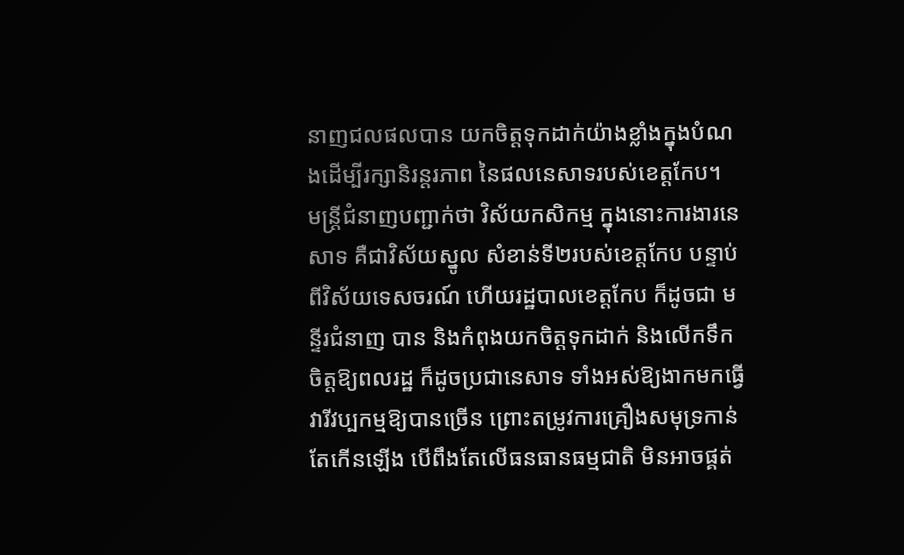នាញជលផលបាន យកចិត្តទុកដាក់យ៉ាងខ្លាំងក្នុងបំណងដើម្បីរក្សានិរន្តរភាព នៃផលនេសាទរបស់ខេត្តកែប។
មន្ត្រីជំនាញបញ្ជាក់ថា វិស័យកសិកម្ម ក្នុងនោះការងារនេសាទ គឺជាវិស័យស្នូល សំខាន់ទី២របស់ខេត្តកែប បន្ទាប់ពីវិស័យទេសចរណ៍ ហើយរដ្ឋបាលខេត្តកែប ក៏ដូចជា មន្ទីរជំនាញ បាន និងកំពុងយកចិត្តទុកដាក់ និងលើកទឹកចិត្តឱ្យពលរដ្ឋ ក៏ដូចប្រជានេសាទ ទាំងអស់ឱ្យងាកមកធ្វើវារីវប្បកម្មឱ្យបានច្រើន ព្រោះតម្រូវការគ្រឿងសមុទ្រកាន់តែកើនឡើង បើពឹងតែលើធនធានធម្មជាតិ មិនអាចផ្គត់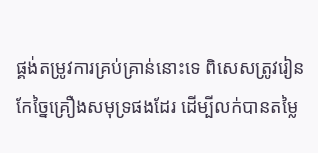ផ្គង់តម្រូវការគ្រប់គ្រាន់នោះទេ ពិសេសត្រូវរៀន កែច្នៃគ្រឿងសមុទ្រផងដែរ ដើម្បីលក់បានតម្លៃ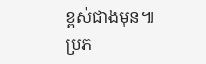ខ្ពស់ជាងមុន៕
ប្រភ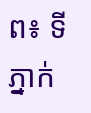ព៖ ទីភ្នាក់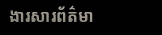ងារសារព័ត៌មា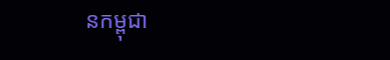នកម្ពុជា